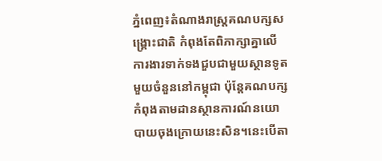ភ្នំពេញ៖តំណាងរាស្ត្រគណបក្សសង្គ្រោះជាតិ កំពុងតែពិភាក្សាគ្នាលើការងារទាក់ទងជួបជាមួយស្ថានទូតមួយចំនួននៅកម្ពុជា ប៉ុន្តែគណបក្សកំពុងតាមដានស្ថានការណ៍នយោ បាយចុងក្រោយនេះសិន។នេះបើតា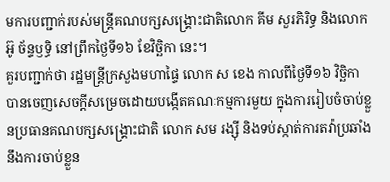មការបញ្ជាក់របស់មន្ត្រីគណបក្សសង្គ្រោះជាតិលោក គីម សួរភិរិទ្ធ និងលោក អ៊ូ ច័ន្ទឫទ្ធិ នៅព្រឹកថ្ងៃទី១៦ ខែវិច្ឆិកា នេះ។
គួរបញ្ជាក់ថា រដ្ឋមន្ត្រីក្រសួងមហាផ្ទៃ លោក ស ខេង កាលពីថ្ងៃទី១៦ វិច្ឆិកា បានចេញសេចក្តីសម្រេចដោយបង្កើតគណៈកម្មការមួយ ក្នុងការរៀបចំចាប់ខ្លួនប្រធានគណបក្សសង្គ្រោះជាតិ លោក សម រង្ស៊ី និងទប់ស្កាត់ការតវ៉ាប្រឆាំងនឹងការចាប់ខ្លួន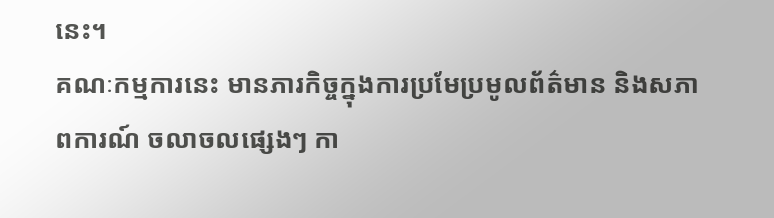នេះ។
គណៈកម្មការនេះ មានភារកិច្ចក្នុងការប្រមែប្រមូលព័ត៌មាន និងសភាពការណ៍ ចលាចលផ្សេងៗ កា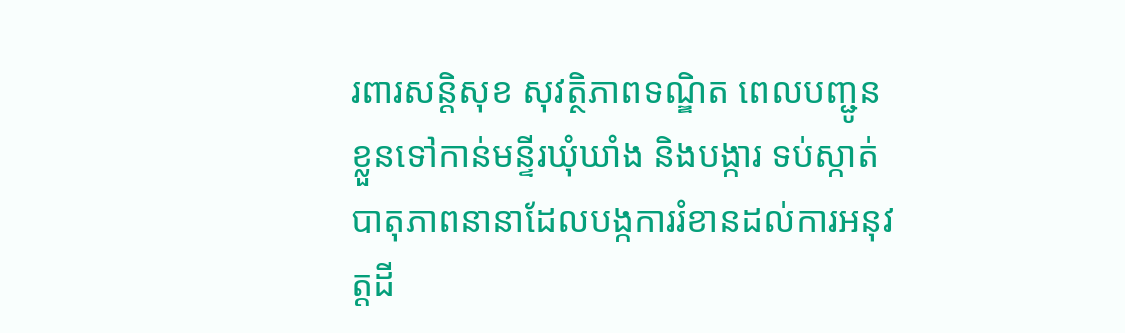រពារសន្តិសុខ សុវត្ថិភាពទណ្ឌិត ពេលបញ្ជូនខ្លួនទៅកាន់មន្ទីរឃុំឃាំង និងបង្ការ ទប់ស្កាត់បាតុភាពនានាដែលបង្កការរំខានដល់ការអនុវត្តដី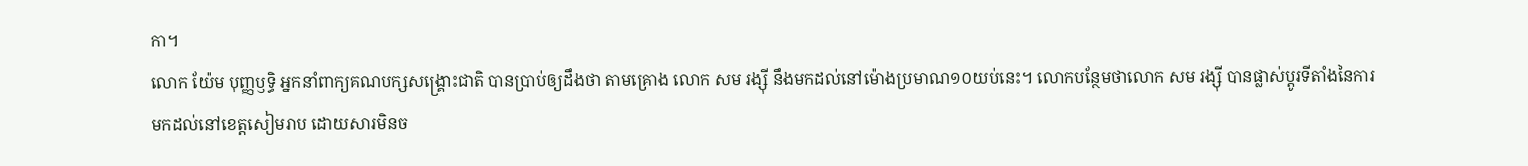កា។
លោក យ៉ែម បុញ្ញឫទ្ធិ អ្នកនាំពាក្យគណបក្សសង្គ្រោះជាតិ បានប្រាប់ឲ្យដឹងថា តាមគ្រោង លោក សម រង្ស៊ី នឹងមកដល់នៅម៉ោងប្រមាណ១០យប់នេះ។ លោកបន្ថែមថាលោក សម រង្ស៊ី បានផ្លាស់ប្តូរទីតាំងនៃការមកដល់នៅខេត្តសៀមរាប ដោយសារមិនច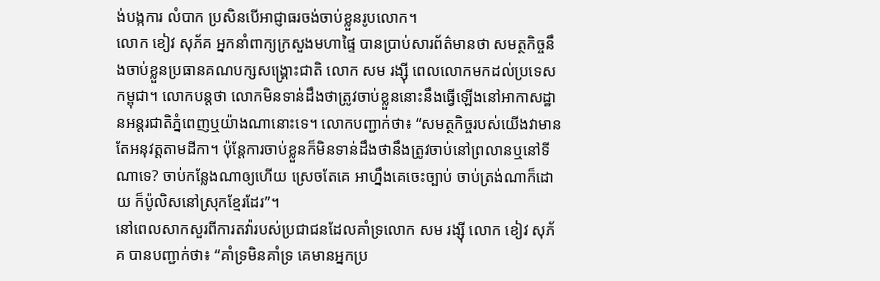ង់បង្កការ លំបាក ប្រសិនបើអាជ្ញាធរចង់ចាប់ខ្លួនរូបលោក។
លោក ខៀវ សុភ័គ អ្នកនាំពាក្យក្រសួងមហាផ្ទៃ បានប្រាប់សារព័ត៌មានថា សមត្ថកិច្ចនឹងចាប់ខ្លួនប្រធានគណបក្សសង្គ្រោះជាតិ លោក សម រង្ស៊ី ពេលលោកមកដល់ប្រទេសកម្ពុជា។ លោកបន្តថា លោកមិនទាន់ដឹងថាត្រូវចាប់ខ្លួននោះនឹងធ្វើឡើងនៅអាកាសដ្ឋានអន្តរជាតិភ្នំពេញឬយ៉ាងណានោះទេ។ លោកបញ្ជាក់ថា៖ “សមត្ថកិច្ចរបស់យើងវាមានតែអនុវត្តតាមដីកា។ ប៉ុន្តែការចាប់ខ្លួនក៏មិនទាន់ដឹងថានឹងត្រូវចាប់នៅព្រលានឬនៅទីណាទេ? ចាប់កន្លែងណាឲ្យហើយ ស្រេចតែគេ អាហ្នឹងគេចេះច្បាប់ ចាប់ត្រង់ណាក៏ដោយ ក៏ប៉ូលិសនៅស្រុកខ្មែរដែរ”។
នៅពេលសាកសួរពីការតវ៉ារបស់ប្រជាជនដែលគាំទ្រលោក សម រង្ស៊ី លោក ខៀវ សុភ័គ បានបញ្ជាក់ថា៖ “គាំទ្រមិនគាំទ្រ គេមានអ្នកប្រ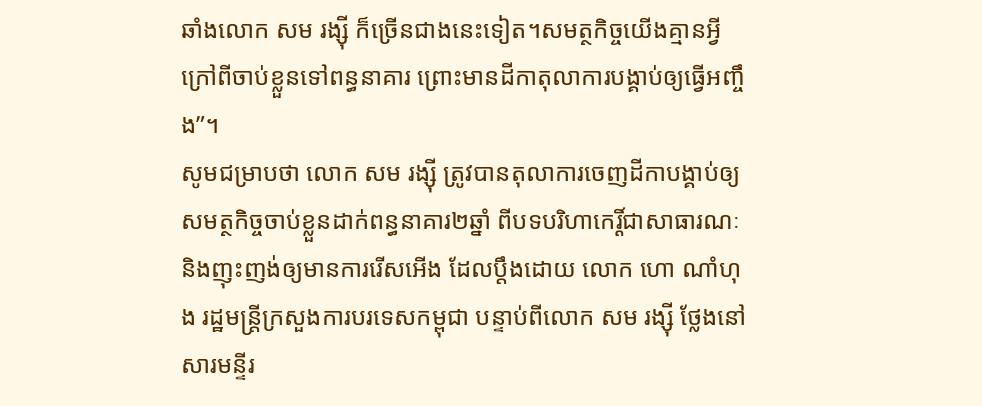ឆាំងលោក សម រង្ស៊ី ក៏ច្រើនជាងនេះទៀត។សមត្ថកិច្ចយើងគ្មានអ្វីក្រៅពីចាប់ខ្លួនទៅពន្ធនាគារ ព្រោះមានដីកាតុលាការបង្គាប់ឲ្យធ្វើអញ្ចឹង”។
សូមជម្រាបថា លោក សម រង្ស៊ី ត្រូវបានតុលាការចេញដីកាបង្គាប់ឲ្យសមត្ថកិច្ចចាប់ខ្លួនដាក់ពន្ធនាគារ២ឆ្នាំ ពីបទបរិហាកេរ្តិ៍ជាសាធារណៈ និងញុះញង់ឲ្យមានការរើសអើង ដែលប្តឹងដោយ លោក ហោ ណាំហុង រដ្ឋមន្ត្រីក្រសួងការបរទេសកម្ពុជា បន្ទាប់ពីលោក សម រង្ស៊ី ថ្លែងនៅសារមន្ទីរ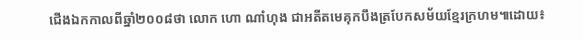ជើងឯកកាលពីឆ្នាំ២០០៨ថា លោក ហោ ណាំហុង ជាអតីតមេគុកបឹងត្របែកសម័យខ្មែរក្រហម៕ដោយ៖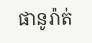ផានូរ៉ាត់